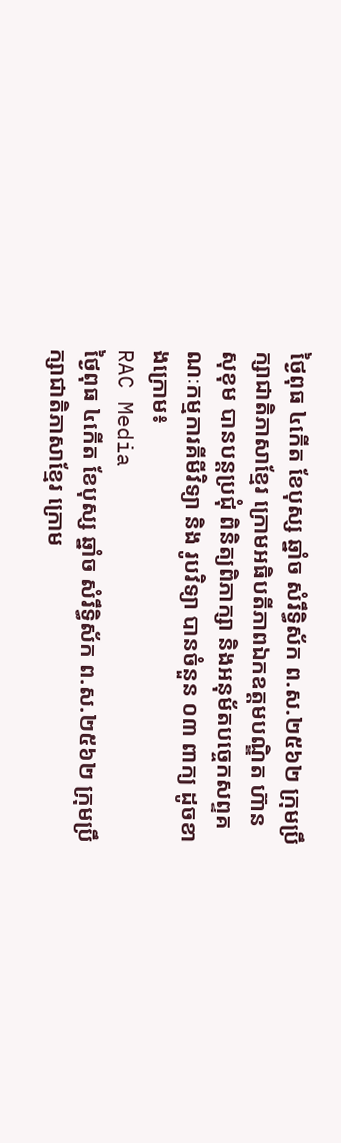ថ្ងៃពុធ ៤កើត ខែបុស្ស ឆ្នាំច សំរឹទ្ធិស័ក ព.ស.២៥៦២ ក្រុមប្រឹក្សាជាតិភាសាខ្មែរ ក្រោមអធិបតីភាពឯកឧត្តមបណ្ឌិត ហ៊ាន សុខុម បានបន្តប្រជុំ ពិនិត្យពិភាក្សា និងអនុម័តបច្ចេកសព្ទគណៈកម្មការគីមីវិទ្យា និង រូបវិទ្យា បានចំនួន ០៣ ពាក្យ ដូចខាងក្រោម៖
RAC Media
ថ្ងៃពុធ ៤កើត ខែបុស្ស ឆ្នាំច សំរឹទ្ធិស័ក ព.ស.២៥៦២ ក្រុមប្រឹក្សាជាតិភាសាខ្មែរ ក្រោម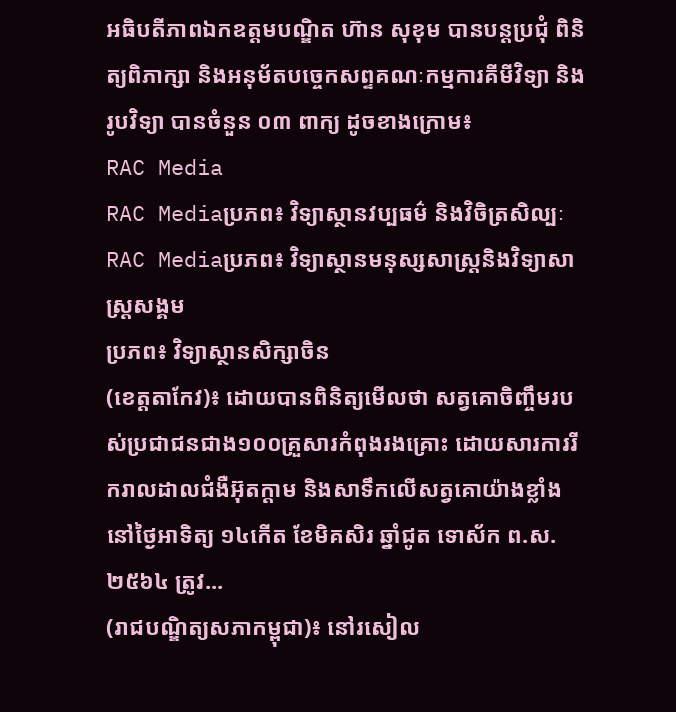អធិបតីភាពឯកឧត្តមបណ្ឌិត ហ៊ាន សុខុម បានបន្តប្រជុំ ពិនិត្យពិភាក្សា និងអនុម័តបច្ចេកសព្ទគណៈកម្មការគីមីវិទ្យា និង រូបវិទ្យា បានចំនួន ០៣ ពាក្យ ដូចខាងក្រោម៖
RAC Media
RAC Mediaប្រភព៖ វិទ្យាស្ថានវប្បធម៌ និងវិចិត្រសិល្បៈ
RAC Mediaប្រភព៖ វិទ្យាស្ថានមនុស្សសាស្ត្រនិងវិទ្យាសាស្ត្រសង្គម
ប្រភព៖ វិទ្យាស្ថានសិក្សាចិន
(ខេត្តតាកែវ)៖ ដោយបានពិនិត្យមើលថា សត្វគោចិញ្ចឹមរបស់ប្រជាជនជាង១០០គ្រួសារកំពុងរងគ្រោះ ដោយសារការរីករាលដាលជំងឺអ៊ុតក្តាម និងសាទឹកលើសត្វគោយ៉ាងខ្លាំង នៅថ្ងៃអាទិត្យ ១៤កើត ខែមិគសិរ ឆ្នាំជូត ទោស័ក ព.ស.២៥៦៤ ត្រូវ...
(រាជបណ្ឌិត្យសភាកម្ពុជា)៖ នៅរសៀល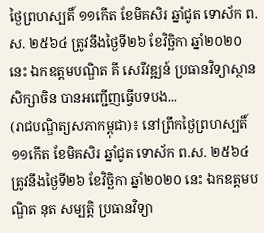ថ្ងៃព្រហស្បតិ៍ ១១កើត ខែមិគសិរ ឆ្នាំជូត ទោស័ក ព.ស. ២៥៦៤ ត្រូវនឹងថ្ងៃទី២៦ ខែវិច្ឆិកា ឆ្នាំ២០២០ នេះ ឯកឧត្ដមបណ្ឌិត គី សេរីវឌ្ឍន៍ ប្រធានវិទ្យាស្ថានសិក្សាចិន បានអញ្ជើញធ្វើបទបង...
(រាជបណ្ឌិត្យសភាកម្ពុជា)៖ នៅព្រឹកថ្ងៃព្រហស្បតិ៍ ១១កើត ខែមិគសិរ ឆ្នាំជូត ទោស័ក ព.ស. ២៥៦៤ ត្រូវនឹងថ្ងៃទី២៦ ខែវិច្ឆិកា ឆ្នាំ២០២០ នេះ ឯកឧត្ដមបណ្ឌិត នុត សម្បត្តិ ប្រធានវិទ្យា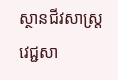ស្ថានជីវសាស្ត្រ វេជ្ជសា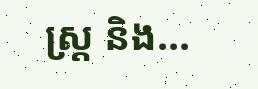ស្ត្រ និង...